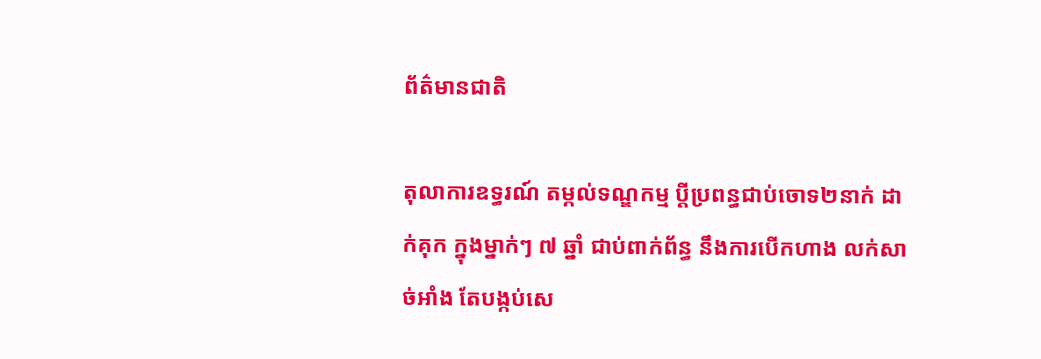ព័ត៌មានជាតិ

តុលាការឧទ្ធរណ៍ តម្កល់ទណ្ឌកម្ម ប្តីប្រពន្ធជាប់ចោទ២នាក់ ដាក់គុក ក្នុងម្នាក់ៗ ៧ ឆ្នាំ ជាប់ពាក់ព័ន្ធ នឹងការបើកហាង លក់សាច់អាំង តែបង្កប់សេ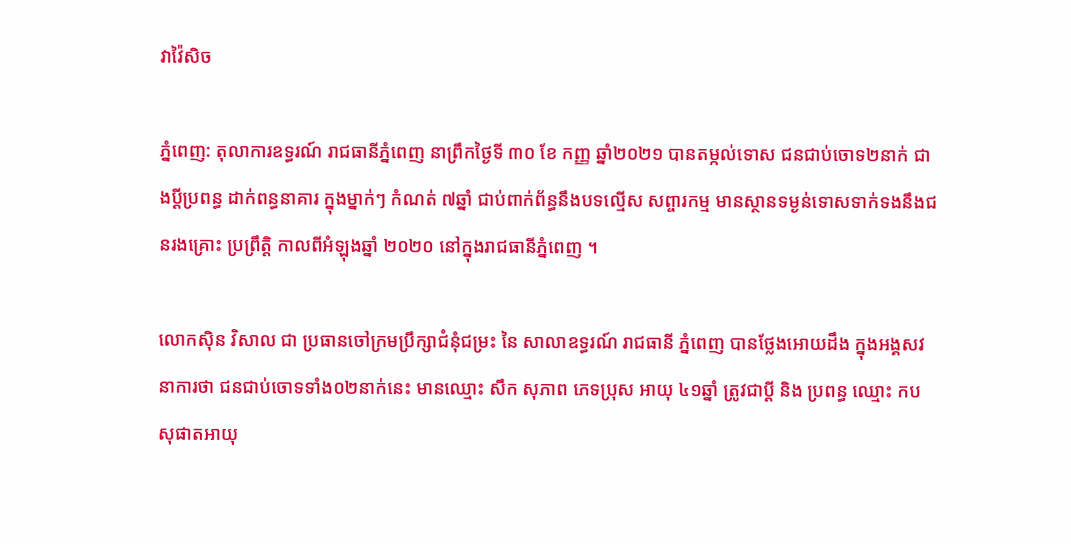វាវ៉ៃសិច

ភ្នំពេញ: តុលាការឧទ្ធរណ៍ រាជធានីភ្នំពេញ នាព្រឹកថ្ងៃទី ៣០ ខែ កញ្ញ ឆ្នាំ២០២១ បានតម្កល់ទោស ជនជាប់ចោទ២នាក់ ជាងប្តីប្រពន្ធ ដាក់ពន្ធនាគារ ក្នុងម្នាក់ៗ កំណត់ ៧ឆ្នាំ ជាប់ពាក់ព័ន្ធនឹងបទល្មើស សព្ចារកម្ម មានស្ថានទម្ងន់ទោសទាក់ទងនឹងជនរងគ្រោះ ប្រព្រឹត្តិ កាលពីអំឡុងឆ្នាំ ២០២០ នៅក្នុងរាជធានីភ្នំពេញ ។

លោកស៊ិន វិសាល ជា ប្រធានចៅក្រមប្រឹក្សាជំនុំជម្រះ នៃ សាលាឧទ្ធរណ៍ រាជធានី ភ្នំពេញ បានថ្លែងអោយដឹង ក្នុងអង្គសវនាការថា ជនជាប់ចោទទាំង០២នាក់នេះ មានឈ្មោះ សឹក សុភាព ភេទប្រុស អាយុ ៤១ឆ្នាំ ត្រូវជាប្តី និង ប្រពន្ធ ឈ្មោះ កប សុផាតអាយុ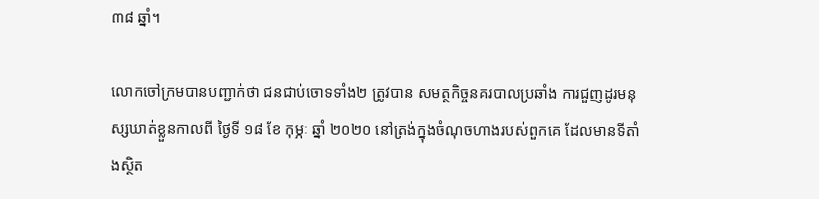៣៨ ឆ្នាំ។

លោកចៅក្រមបានបញ្ជាក់ថា ជនជាប់ចោទទាំង២ ត្រូវបាន សមត្ថកិច្ចនគរបាលប្រឆាំង ការជួញដូរមនុស្សឃាត់ខ្លួនកាលពី ថ្ងៃទី ១៨ ខែ កុម្ភៈ ឆ្នាំ ២០២០ នៅត្រង់ក្នុងចំណុចហាងរបស់ពួកគេ ដែលមានទីតាំងស្ថិត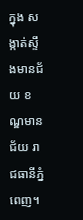ក្នុង សង្កាត់ស្ទឹងមានជ័យ ខណ្ឌមានជ័យ រាជធានីភ្នំពេញ។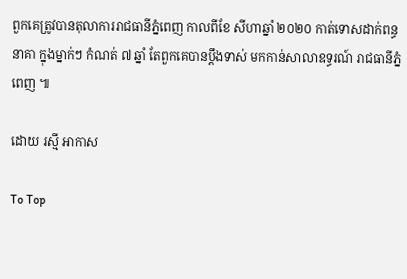ពួកគេត្រូវបានតុលាការរាជធានីភ្នំពេញ កាលពីខែ សីហាឆ្នាំ ២០២០ កាត់ទោសដាក់ពន្ធនាគា ក្នុងម្នាក់ៗ កំណត់ ៧ ឆ្នាំ តែពួកគេបានប្តឹងទាស់ មកកាន់សាលាឧទ្ធរណ៍ រាជធានីភ្នំពេញ ៕

ដោយ រស្មី អាកាស

To Top